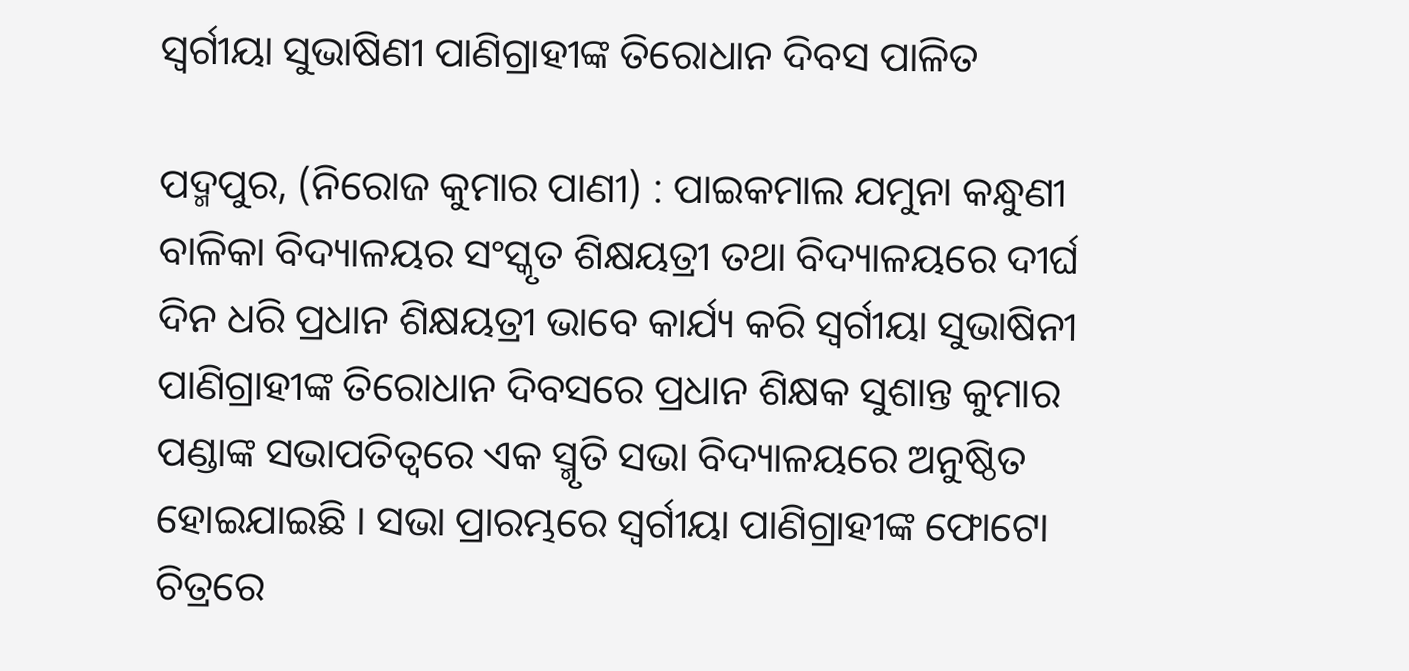ସ୍ୱର୍ଗୀୟା ସୁଭାଷିଣୀ ପାଣିଗ୍ରାହୀଙ୍କ ତିରୋଧାନ ଦିବସ ପାଳିତ

ପଦ୍ମପୁର, (ନିରୋଜ କୁମାର ପାଣୀ) : ପାଇକମାଲ ଯମୁନା କନ୍ଧୁଣୀ ବାଳିକା ବିଦ୍ୟାଳୟର ସଂସ୍କୃତ ଶିକ୍ଷୟତ୍ରୀ ତଥା ବିଦ୍ୟାଳୟରେ ଦୀର୍ଘ ଦିନ ଧରି ପ୍ରଧାନ ଶିକ୍ଷୟତ୍ରୀ ଭାବେ କାର୍ଯ୍ୟ କରି ସ୍ୱର୍ଗୀୟା ସୁଭାଷିନୀ ପାଣିଗ୍ରାହୀଙ୍କ ତିରୋଧାନ ଦିବସରେ ପ୍ରଧାନ ଶିକ୍ଷକ ସୁଶାନ୍ତ କୁମାର ପଣ୍ଡାଙ୍କ ସଭାପତିତ୍ୱରେ ଏକ ସ୍ମୃତି ସଭା ବିଦ୍ୟାଳୟରେ ଅନୁଷ୍ଠିତ ହୋଇଯାଇଛି । ସଭା ପ୍ରାରମ୍ଭରେ ସ୍ୱର୍ଗୀୟା ପାଣିଗ୍ରାହୀଙ୍କ ଫୋଟୋ ଚିତ୍ରରେ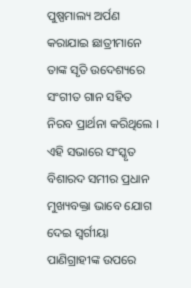ପୁଷ୍ପମାଲ୍ୟ ଅର୍ପଣ କରାଯାଇ ଛାତ୍ରୀମାନେ ତାଙ୍କ ସୃତି ଉଦେଶ୍ୟରେ ସଂଗୀତ ଗାନ ସହିତ ନିରବ ପ୍ରାର୍ଥନା କରିଥିଲେ । ଏହି ସଭାରେ ସଂସ୍କୃତ ବିଶାରଦ ସମୀର ପ୍ରଧାନ ମୁଖ୍ୟବକ୍ତା ଭାବେ ଯୋଗ ଦେଇ ସ୍ୱର୍ଗୀୟା ପାଣିଗ୍ରାହୀଙ୍କ ଉପରେ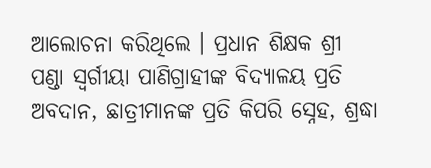ଆଲୋଚନା କରିଥିଲେ । ପ୍ରଧାନ ଶିକ୍ଷକ ଶ୍ରୀ ପଣ୍ଡା ସ୍ୱର୍ଗୀୟା ପାଣିଗ୍ରାହୀଙ୍କ ବିଦ୍ୟାଳୟ ପ୍ରତି ଅବଦାନ, ଛାତ୍ରୀମାନଙ୍କ ପ୍ରତି କିପରି ସ୍ନେହ, ଶ୍ରଦ୍ଧା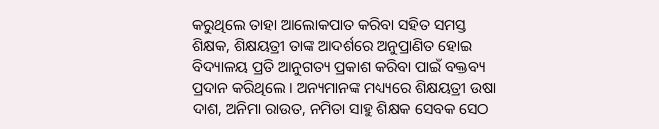କରୁଥିଲେ ତାହା ଆଲୋକପାତ କରିବା ସହିତ ସମସ୍ତ ଶିକ୍ଷକ, ଶିକ୍ଷୟତ୍ରୀ ତାଙ୍କ ଆଦର୍ଶରେ ଅନୁପ୍ରାଣିତ ହୋଇ ବିଦ୍ୟାଳୟ ପ୍ରତି ଆନୁଗତ୍ୟ ପ୍ରକାଶ କରିବା ପାଇଁ ବକ୍ତବ୍ୟ ପ୍ରଦାନ କରିଥିଲେ । ଅନ୍ୟମାନଙ୍କ ମଧ୍ୟ୍ୟରେ ଶିକ୍ଷୟତ୍ରୀ ଉଷା ଦାଶ, ଅନିମା ରାଉତ, ନମିତା ସାହୁ ଶିକ୍ଷକ ସେବକ ସେଠ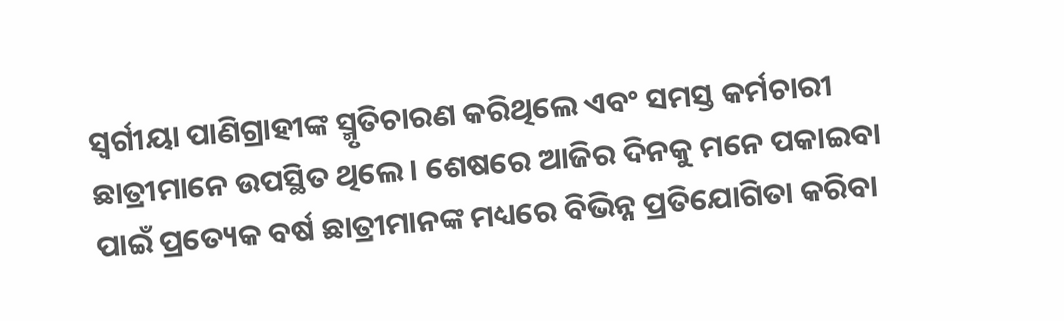ସ୍ୱର୍ଗୀୟା ପାଣିଗ୍ରାହୀଙ୍କ ସ୍ମୃତିଚାରଣ କରିଥିଲେ ଏବଂ ସମସ୍ତ କର୍ମଚାରୀ ଛାତ୍ରୀମାନେ ଉପସ୍ଥିତ ଥିଲେ । ଶେଷରେ ଆଜିର ଦିନକୁ ମନେ ପକାଇବା ପାଇଁ ପ୍ରତ୍ୟେକ ବର୍ଷ ଛାତ୍ରୀମାନଙ୍କ ମଧ୍ୟରେ ବିଭିନ୍ନ ପ୍ରତିଯୋଗିତା କରିବା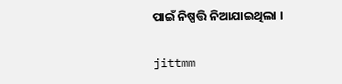ପାଇଁ ନିଷ୍ପତ୍ତି ନିଆଯାଇଥିଲା ।

jittmm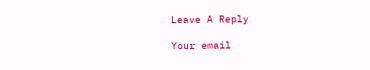Leave A Reply

Your email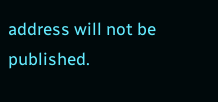address will not be published.